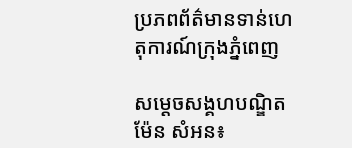ប្រភពព័ត៌មានទាន់ហេតុការណ៍ក្រុងភ្នំពេញ

សម្ដេចសង្គហបណ្ឌិត ម៉ែន សំអន៖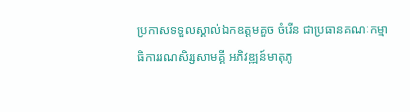ប្រកាសទទួលស្គាល់ឯកឧត្ដមគួច ចំរើន ជាប្រធានគណៈកម្មាធិការរណសិរ្សសាមគ្គី អភិវឌ្ឍន៍មាតុភូ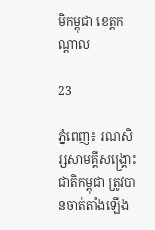មិកម្ពុជា ខេត្តកណ្តាល

23

ភ្នំពេញ៖ រណសិរ្សសាមគ្គីសង្គ្រោះជាតិកម្ពុជា ត្រូវបានចាត់តាំងឡើង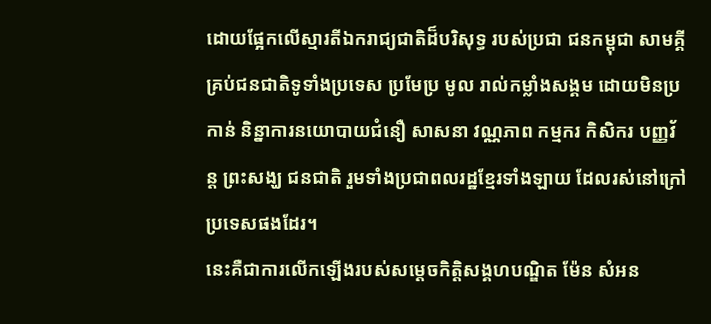ដោយផ្អែកលើស្មារតីឯករាជ្យជាតិដ៏បរិសុទ្ធ របស់ប្រជា ជនកម្ពុជា សាមគ្គីគ្រប់ជនជាតិទូទាំងប្រទេស ប្រមែប្រ មូល រាល់កម្លាំងសង្គម ដោយមិនប្រកាន់ និន្នាការនយោបាយជំនឿ សាសនា វណ្ណភាព កម្មករ កិសិករ បញ្ញវ័ន្ដ ព្រះសង្ឃ ជនជាតិ រួមទាំងប្រជាពលរដ្ឋខ្មែរទាំងឡាយ ដែលរស់នៅក្រៅប្រទេសផងដែរ។
នេះគឺជាការលើកឡើងរបស់សម្តេចកិត្តិសង្គហបណ្ឌិត ម៉ែន សំអន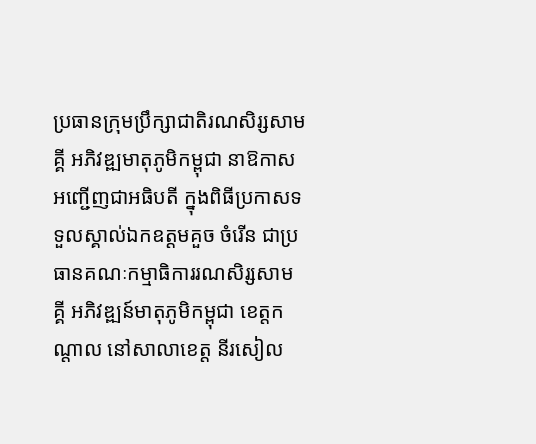ប្រធានក្រុមប្រឹក្សាជាតិរណសិរ្សសាមគ្គី អភិវឌ្ឍមាតុភូមិកម្ពុជា នាឱកាសអញ្ជើញជាអធិបតី ក្នុងពិធីប្រកាសទទួលស្គាល់ឯកឧត្ដមគួច ចំរើន ជាប្រធានគណៈកម្មាធិការរណសិរ្សសាមគ្គី អភិវឌ្ឍន៍មាតុភូមិកម្ពុជា ខេត្តកណ្តាល នៅសាលាខេត្ត នីរសៀល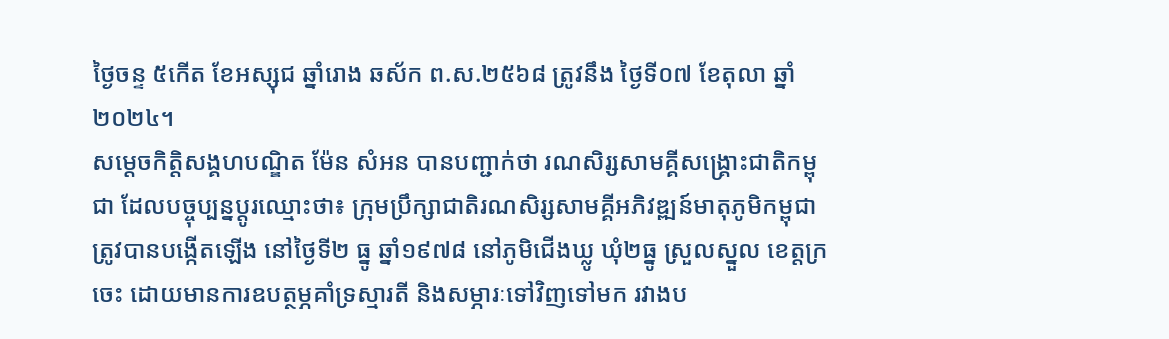ថ្ងៃចន្ទ ៥កើត ខែអស្សុជ ឆ្នាំរោង ឆស័ក ព.ស.២៥៦៨ ត្រូវនឹង ថ្ងៃទី០៧ ខែតុលា ឆ្នាំ២០២៤។
សម្តេចកិត្តិសង្គហបណ្ឌិត ម៉ែន សំអន បានបញ្ជាក់ថា រណសិរ្សសាមគ្គីសង្គ្រោះជាតិកម្ពុជា ដែលបច្ចុប្បន្នប្តូរឈ្មោះថា៖ ក្រុមប្រឹក្សាជាតិរណសិរ្សសាមគ្គីអភិវឌ្ឍន៍មាតុភូមិកម្ពុជា ត្រូវបានបង្កើតឡើង នៅថ្ងៃទី២ ធ្នូ ឆ្នាំ១៩៧៨ នៅភូមិជើងឃ្លូ ឃុំ២ធ្នូ ស្រួលស្នួល ខេត្តក្រចេះ ដោយមានការឧបត្ថម្ភគាំទ្រស្មារតី និងសម្ភារៈទៅវិញទៅមក រវាងប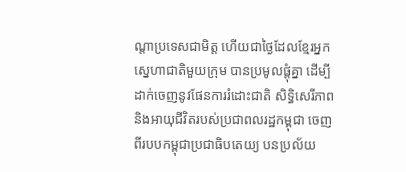ណ្តាប្រទេសជាមិត្ត ហើយជាថ្ងៃដែលខ្មែរអ្នកស្នេហាជាតិមួយក្រុម បានប្រមូលផ្តុំគ្នា ដើម្បីដាក់ចេញនូវផែនការរំដោះជាតិ សិទ្ធិសេរីភាព និងអាយុជីវិតរបស់ប្រជាពលរដ្ឋកម្ពុជា ចេញពីរបបកម្ពុជាប្រជាធិបតេយ្យ បនប្រល័យ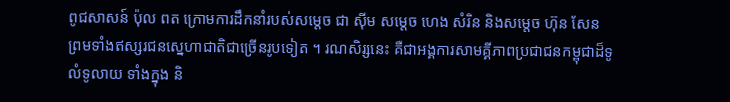ពូជសាសន៍ ប៉ុល ពត ក្រោមការដឹកនាំរបស់សម្តេច ជា ស៊ីម សម្តេច ហេង សំរិន និងសម្តេច ហ៊ុន សែន ព្រមទាំងឥស្សរជនស្នេហាជាតិជាច្រើនរូបទៀត ។ រណសិរ្សនេះ គឺជាអង្គការសាមគ្គីភាពប្រជាជនកម្ពុជាដ៏ទូលំទូលាយ ទាំងក្នុង និ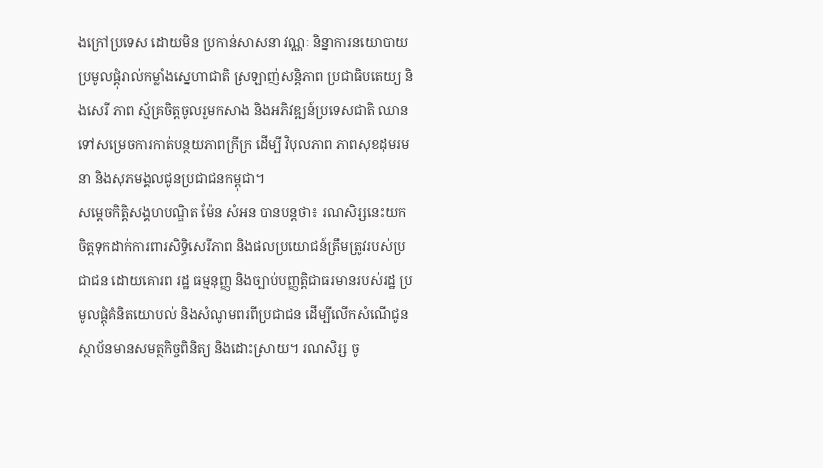ងក្រៅប្រទេស ដោយមិន ប្រកាន់សាសនា វណ្ណៈ និន្នាការនយោបាយ ប្រមូលផ្ដុំរាល់កម្លាំងស្នេហាជាតិ ស្រឡាញ់សន្តិភាព ប្រជាធិបតេយ្យ និងសេរី ភាព ស្ម័គ្រចិត្តចូលរួមកសាង និងអភិវឌ្ឍន៍ប្រទេសជាតិ ឈានទៅសម្រេចការកាត់បន្ថយភាពក្រីក្រ ដើម្បី វិបុលភាព ភាពសុខដុមរមនា និងសុភមង្គលជូនប្រជាជនកម្ពុជា។
សម្ដេចកិត្តិសង្គហបណ្ឌិត ម៉ែន សំអន បានបន្តថា៖ រណសិរ្សនេះយកចិត្តទុកដាក់ការពារសិទ្ធិសេរីភាព និងផលប្រយោជន៍ត្រឹមត្រូវរបស់ប្រជាជន ដោយគោរព រដ្ឋ ធម្មនុញ្ញ និងច្បាប់បញ្ញត្តិជាធរមានរបស់រដ្ឋ ប្រមូលផ្តុំគំនិតយោបល់ និងសំណូមពរពីប្រជាជន ដើម្បីលើកសំណើជូនស្ថាប័នមានសមត្ថកិច្ចពិនិត្យ និងដោះស្រាយ។ រណសិរ្ស ចូ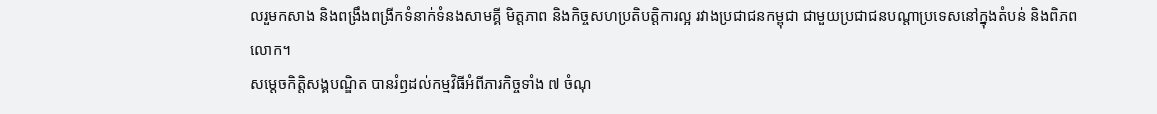លរួមកសាង និងពង្រឹងពង្រីកទំនាក់ទំនងសាមគ្គី មិត្តភាព និងកិច្ចសហប្រតិបត្តិការល្អ រវាងប្រជាជនកម្ពុជា ជាមួយប្រជាជនបណ្តាប្រទេសនៅក្នុងតំបន់ និងពិភពលោក។
សម្ដេចកិត្តិសង្គបណ្ឌិត បានរំឭដល់កម្មវិធីអំពីភារកិច្ចទាំង ៧ ចំណុ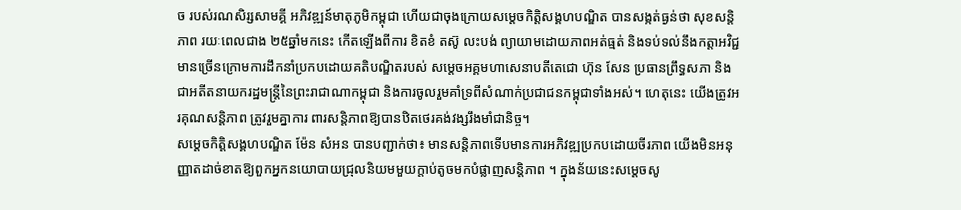ច របស់រណសិរ្សសាមគ្គី អភិវឌ្ឍន៍មាតុភូមិកម្ពុជា ហើយជាចុងក្រោយសម្ដេចកិត្តិសង្គហបណ្ឌិត បានសង្កត់ធ្ងន់ថា សុខសន្តិភាព រយៈពេលជាង ២៥ឆ្នាំមកនេះ កើតឡើងពីការ ខិតខំ តស៊ូ លះបង់ ព្យាយាមដោយភាពអត់ធ្មត់ និងទប់ទល់នឹងកត្តាអវិជ្ជមានច្រើនក្រោមការដឹកនាំប្រកបដោយគតិបណ្ឌិតរបស់ សម្តេចអគ្គមហាសេនាបតីតេជោ ហ៊ុន សែន ប្រធានព្រឹទ្ធសភា និងជាអតីតនាយករដ្ឋមន្ត្រីនៃព្រះរាជាណាកម្ពុជា និងការចូលរួមគាំទ្រពីសំណាក់ប្រជាជនកម្ពុជាទាំងអស់។ ហេតុនេះ យើងត្រូវអរគុណសន្តិភាព ត្រូវរួមគ្នាការ ពារសន្តិភាពឱ្យបានឋិតថេរគង់វង្សរឹងមាំជានិច្ច។
សម្ដេចកិត្ដិសង្គហបណ្ឌិត ម៉ែន សំអន បានបញ្ជាក់ថា៖ មានសន្តិភាពទើបមានការអភិវឌ្ឍប្រកបដោយចីរភាព យើងមិនអនុញ្ញាតដាច់ខាតឱ្យពួកអ្នកនយោបាយជ្រុលនិយមមួយក្ដាប់តូចមកបំផ្លាញសន្តិភាព ។ ក្នុងន័យនេះសម្ដេចសូ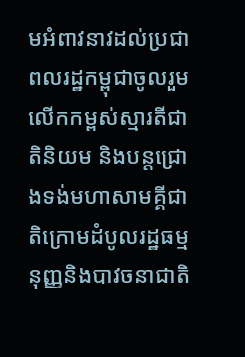មអំពាវនាវដល់ប្រជាពលរដ្ឋកម្ពុជាចូលរួមលើកកម្ពស់ស្មារតីជាតិនិយម និងបន្តជ្រោងទង់មហាសាមគ្គីជាតិក្រោមដំបូលរដ្ឋធម្មនុញ្ញនិងបាវចនាជាតិ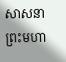សាសនា ព្រះមហា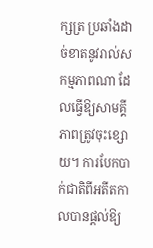ក្សត្រ ប្រឆាំងដាច់ខាតនូវរាល់សកម្មភាពណា ដែលធ្វើឱ្យសាមគ្គីភាពត្រូវចុះខ្សោយ។ ការបែកបាក់ជាតិពីអតីតកាលបានផ្ដល់ឱ្យ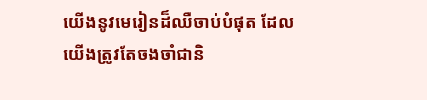យើងនូវមេរៀនដ៏ឈឺចាប់បំផុត ដែលយើងត្រូវតែចងចាំជានិ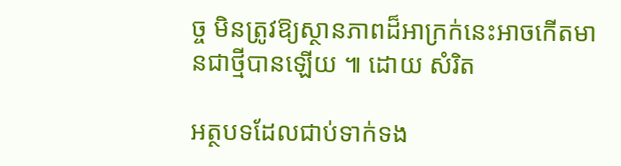ច្ច មិនត្រូវឱ្យស្ថានភាពដ៏អាក្រក់នេះអាចកើតមានជាថ្មីបានឡើយ ៕ ដោយ សំរិត

អត្ថបទដែលជាប់ទាក់ទង